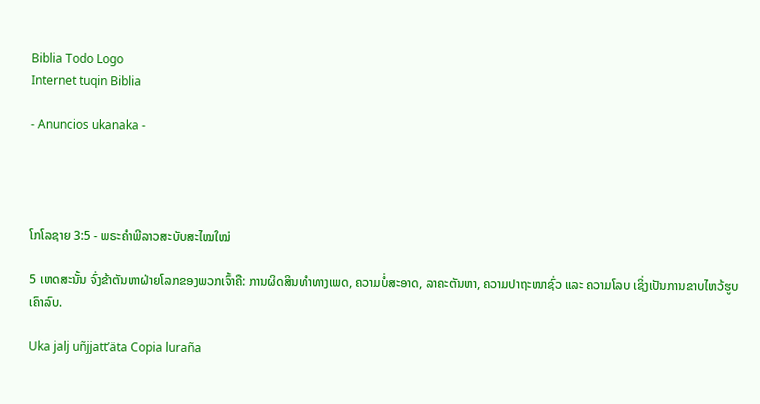Biblia Todo Logo
Internet tuqin Biblia

- Anuncios ukanaka -




ໂກໂລຊາຍ 3:5 - ພຣະຄຳພີລາວສະບັບສະໄໝໃໝ່

5 ເຫດສະນັ້ນ ຈົ່ງຂ້າຕັນຫາຝ່າຍໂລກຂອງພວກເຈົ້າຄື: ການຜິດສິນທຳທາງເພດ, ຄວາມບໍ່ສະອາດ, ລາຄະຕັນຫາ, ຄວາມປາຖະໜາຊົ່ວ ແລະ ຄວາມໂລບ ເຊິ່ງເປັນການຂາບໄຫວ້ຮູບເຄົາລົບ.

Uka jalj uñjjattʼäta Copia luraña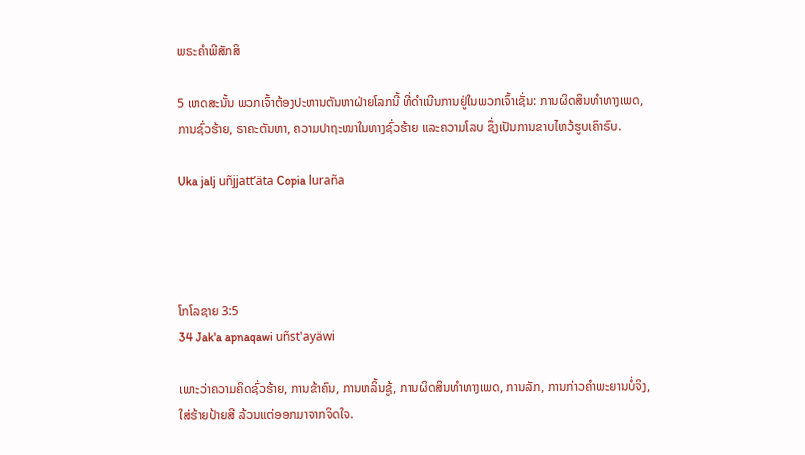ພຣະຄຳພີສັກສິ

5 ເຫດສະນັ້ນ ພວກເຈົ້າຕ້ອງປະຫານຕັນຫາຝ່າຍໂລກນີ້ ທີ່ດຳເນີນການຢູ່ໃນພວກເຈົ້າເຊັ່ນ: ການຜິດສິນທຳທາງເພດ, ການຊົ່ວຮ້າຍ, ຣາຄະຕັນຫາ, ຄວາມປາຖະໜາໃນທາງຊົ່ວຮ້າຍ ແລະຄວາມໂລບ ຊຶ່ງເປັນການຂາບໄຫວ້ຮູບເຄົາຣົບ.

Uka jalj uñjjattʼäta Copia luraña




ໂກໂລຊາຍ 3:5
34 Jak'a apnaqawi uñst'ayäwi

ເພາະວ່າຄວາມຄິດຊົ່ວຮ້າຍ, ການຂ້າຄົນ, ການຫລິ້ນຊູ້, ການຜິດສິນທຳທາງເພດ, ການລັກ, ການກ່າວຄຳພະຍານບໍ່ຈິງ, ໃສ່ຮ້າຍປ້າຍສີ ລ້ວນແຕ່ອອກມາຈາກຈິດໃຈ.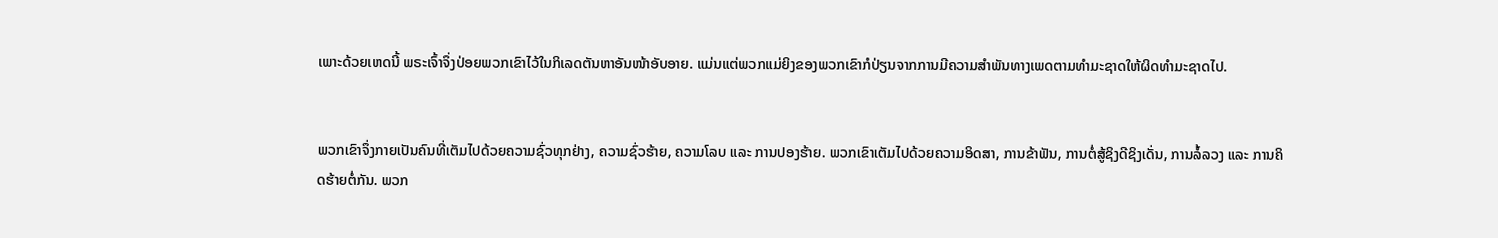ເພາະດ້ວຍເຫດນີ້ ພຣະເຈົ້າຈຶ່ງປ່ອຍພວກເຂົາໄວ້ໃນກິເລດຕັນຫາອັນໜ້າອັບອາຍ. ແມ່ນແຕ່ພວກແມ່ຍິງຂອງພວກເຂົາກໍປ່ຽນຈາກການມີຄວາມສຳພັນທາງເພດຕາມທຳມະຊາດໃຫ້ຜິດທຳມະຊາດໄປ.


ພວກເຂົາຈຶ່ງກາຍເປັນຄົນທີ່ເຕັມໄປດ້ວຍຄວາມຊົ່ວທຸກຢ່າງ, ຄວາມຊົ່ວຮ້າຍ, ຄວາມໂລບ ແລະ ການປອງຮ້າຍ. ພວກເຂົາເຕັມໄປດ້ວຍຄວາມອິດສາ, ການຂ້າຟັນ, ການຕໍ່ສູ້ຊິງດີຊິງເດັ່ນ, ການລໍ້ລວງ ແລະ ການຄິດຮ້າຍຕໍ່ກັນ. ພວກ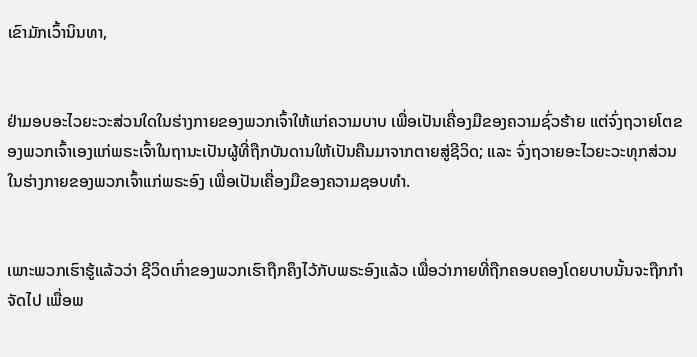ເຂົາມັກເວົ້ານິນທາ,


ຢ່າມອບອະໄວຍະວະສ່ວນໃດໃນຮ່າງກາຍຂອງພວກເຈົ້າໃຫ້ແກ່ຄວາມບາບ ເພື່ອເປັນເຄື່ອງມືຂອງຄວາມຊົ່ວຮ້າຍ ແຕ່ຈົ່ງຖວາຍໂຕຂອງພວກເຈົ້າເອງແກ່ພຣະເຈົ້າໃນຖານະເປັນຜູ້ທີ່ຖືກບັນດານໃຫ້ເປັນຄືນມາຈາກຕາຍສູ່ຊີວິດ; ແລະ ຈົ່ງຖວາຍອະໄວຍະວະທຸກສ່ວນໃນຮ່າງກາຍຂອງພວກເຈົ້າແກ່ພຣະອົງ ເພື່ອເປັນເຄື່ອງມືຂອງຄວາມຊອບທຳ.


ເພາະພວກເຮົາຮູ້ແລ້ວວ່າ ຊີວິດເກົ່າຂອງພວກເຮົາຖືກຄຶງໄວ້ກັບພຣະອົງແລ້ວ ເພື່ອວ່າກາຍທີ່ຖືກຄອບຄອງໂດຍບາບນັ້ນຈະຖືກກຳຈັດໄປ ເພື່ອພ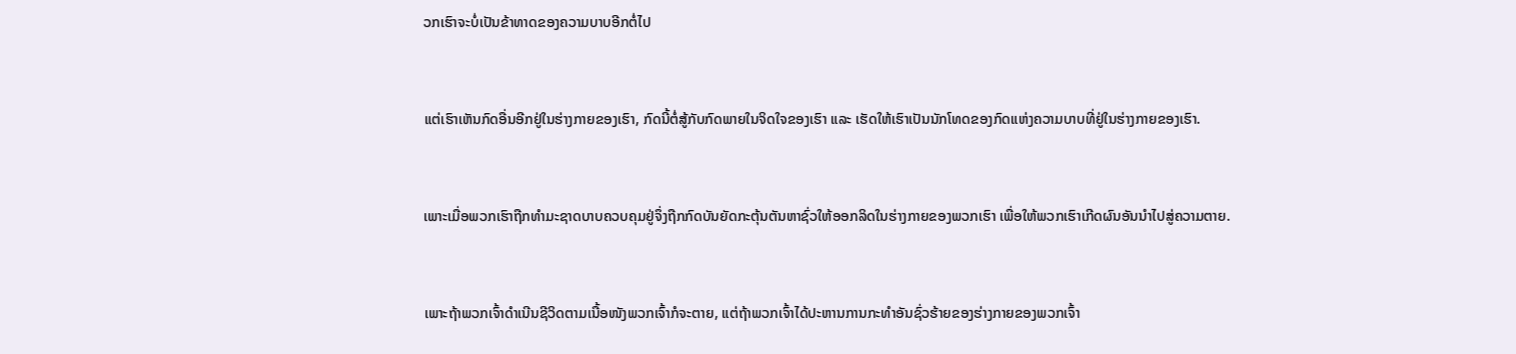ວກເຮົາຈະບໍ່ເປັນຂ້າທາດຂອງຄວາມບາບອີກຕໍ່ໄປ


ແຕ່ເຮົາເຫັນກົດອື່ນອີກຢູ່ໃນຮ່າງກາຍຂອງເຮົາ, ກົດນີ້ຕໍ່ສູ້ກັບກົດພາຍໃນຈິດໃຈຂອງເຮົາ ແລະ ເຮັດໃຫ້ເຮົາເປັນນັກໂທດຂອງກົດແຫ່ງຄວາມບາບທີ່ຢູ່ໃນຮ່າງກາຍຂອງເຮົາ.


ເພາະເມື່ອພວກເຮົາຖືກທຳມະຊາດບາບຄວບຄຸມຢູ່ຈຶ່ງຖືກກົດບັນຍັດກະຕຸ້ນຕັນຫາຊົ່ວໃຫ້ອອກລິດໃນຮ່າງກາຍຂອງພວກເຮົາ ເພື່ອໃຫ້ພວກເຮົາເກີດຜົນອັນນຳໄປສູ່ຄວາມຕາຍ.


ເພາະຖ້າພວກເຈົ້າດຳເນີນຊີວິດຕາມເນື້ອໜັງພວກເຈົ້າກໍຈະຕາຍ, ແຕ່ຖ້າພວກເຈົ້າໄດ້ປະຫານການກະທຳອັນຊົ່ວຮ້າຍຂອງຮ່າງກາຍຂອງພວກເຈົ້າ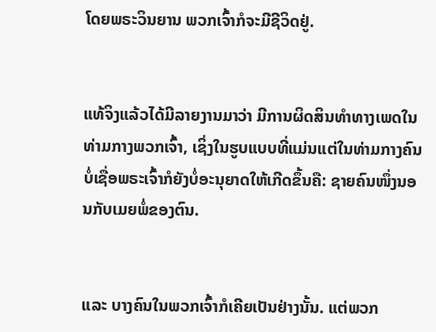ໂດຍພຣະວິນຍານ ພວກເຈົ້າກໍຈະມີຊີວິດຢູ່.


ແທ້ຈິງແລ້ວໄດ້ມີລາຍງານມາວ່າ ມີການຜິດສິນທຳທາງເພດໃນທ່າມກາງພວກເຈົ້າ, ເຊິ່ງໃນຮູບແບບທີ່ແມ່ນແຕ່ໃນທ່າມກາງຄົນບໍ່ເຊື່ອພຣະເຈົ້າກໍຍັງບໍ່ອະນຸຍາດໃຫ້ເກີດຂຶ້ນຄື: ຊາຍຄົນໜຶ່ງນອນກັບເມຍພໍ່ຂອງຕົນ.


ແລະ ບາງຄົນໃນພວກເຈົ້າກໍເຄີຍເປັນຢ່າງນັ້ນ. ແຕ່ພວກ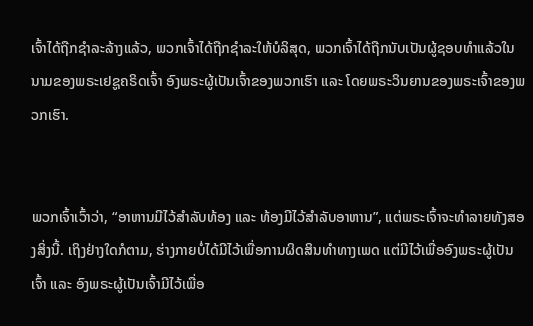ເຈົ້າໄດ້ຖືກຊຳລະລ້າງແລ້ວ, ພວກເຈົ້າໄດ້ຖືກຊຳລະໃຫ້ບໍລິສຸດ, ພວກເຈົ້າໄດ້ຖືກນັບເປັນຜູ້ຊອບທຳແລ້ວໃນນາມຂອງພຣະເຢຊູຄຣິດເຈົ້າ ອົງພຣະຜູ້ເປັນເຈົ້າຂອງພວກເຮົາ ແລະ ໂດຍພຣະວິນຍານຂອງພຣະເຈົ້າຂອງພວກເຮົາ.


ພວກເຈົ້າເວົ້າວ່າ, “ອາຫານມີໄວ້ສຳລັບທ້ອງ ແລະ ທ້ອງມີໄວ້ສຳລັບອາຫານ”, ແຕ່ພຣະເຈົ້າຈະທຳລາຍທັງສອງສິ່ງນີ້. ເຖິງຢ່າງໃດກໍຕາມ, ຮ່າງກາຍບໍ່ໄດ້ມີໄວ້ເພື່ອການຜິດສິນທຳທາງເພດ ແຕ່ມີໄວ້ເພື່ອອົງພຣະຜູ້ເປັນເຈົ້າ ແລະ ອົງພຣະຜູ້ເປັນເຈົ້າມີໄວ້ເພື່ອ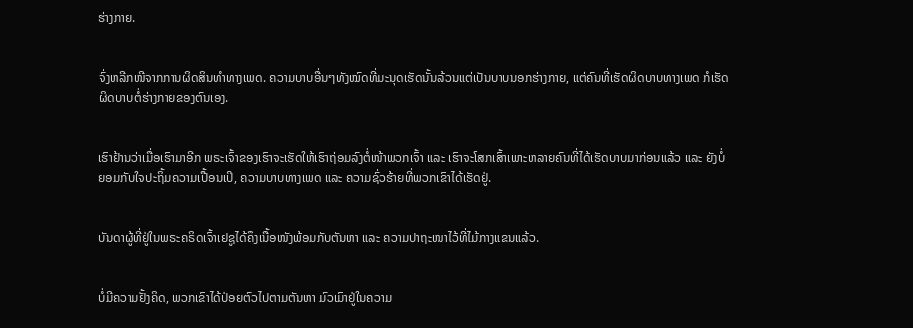ຮ່າງກາຍ.


ຈົ່ງຫລີກໜີຈາກການຜິດສິນທຳທາງເພດ. ຄວາມບາບອື່ນໆທັງໝົດທີ່ມະນຸດເຮັດນັ້ນລ້ວນແຕ່ເປັນບາບນອກຮ່າງກາຍ, ແຕ່ຄົນທີ່ເຮັດຜິດບາບທາງເພດ ກໍເຮັດຜິດບາບຕໍ່ຮ່າງກາຍຂອງຕົນເອງ.


ເຮົາຢ້ານວ່າເມື່ອເຮົາມາອີກ ພຣະເຈົ້າຂອງເຮົາຈະເຮັດໃຫ້ເຮົາຖ່ອມລົງຕໍ່ໜ້າພວກເຈົ້າ ແລະ ເຮົາຈະໂສກເສົ້າເພາະຫລາຍຄົນທີ່ໄດ້ເຮັດບາບມາກ່ອນແລ້ວ ແລະ ຍັງບໍ່ຍອມກັບໃຈປະຖິ້ມຄວາມເປື້ອນເປິ, ຄວາມບາບທາງເພດ ແລະ ຄວາມຊົ່ວຮ້າຍທີ່ພວກເຂົາໄດ້ເຮັດຢູ່.


ບັນດາຜູ້ທີ່ຢູ່ໃນພຣະຄຣິດເຈົ້າເຢຊູໄດ້ຄຶງເນື້ອໜັງພ້ອມກັບຕັນຫາ ແລະ ຄວາມປາຖະໜາໄວ້ທີ່ໄມ້ກາງແຂນແລ້ວ.


ບໍ່ມີຄວາມຢັ້ງຄິດ, ພວກເຂົາໄດ້ປ່ອຍຕົວໄປຕາມຕັນຫາ ມົວເມົາຢູ່ໃນຄວາມ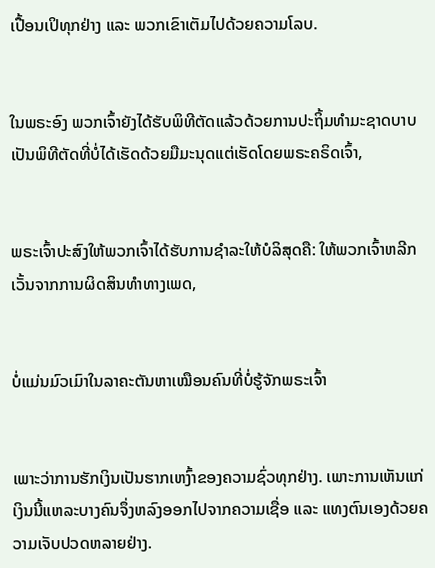ເປື້ອນເປິທຸກຢ່າງ ແລະ ພວກເຂົາເຕັມໄປດ້ວຍຄວາມໂລບ.


ໃນພຣະອົງ ພວກເຈົ້າຍັງໄດ້ຮັບພິທີຕັດແລ້ວດ້ວຍການປະຖິ້ມທຳມະຊາດບາບ ເປັນພິທີຕັດທີ່ບໍ່ໄດ້ເຮັດດ້ວຍມືມະນຸດແຕ່ເຮັດໂດຍພຣະຄຣິດເຈົ້າ,


ພຣະເຈົ້າປະສົງໃຫ້ພວກເຈົ້າໄດ້ຮັບການຊຳລະໃຫ້ບໍລິສຸດຄື: ໃຫ້ພວກເຈົ້າຫລີກເວັ້ນຈາກການຜິດສິນທຳທາງເພດ,


ບໍ່ແມ່ນມົວເມົາໃນລາຄະຕັນຫາເໝືອນຄົນທີ່ບໍ່ຮູ້ຈັກພຣະເຈົ້າ


ເພາະວ່າການຮັກເງິນເປັນຮາກເຫງົ້າຂອງຄວາມຊົ່ວທຸກຢ່າງ. ເພາະການເຫັນແກ່ເງິນນີ້ແຫລະບາງຄົນຈຶ່ງຫລົງອອກໄປຈາກຄວາມເຊື່ອ ແລະ ແທງຕົນເອງດ້ວຍຄວາມເຈັບປວດຫລາຍຢ່າງ.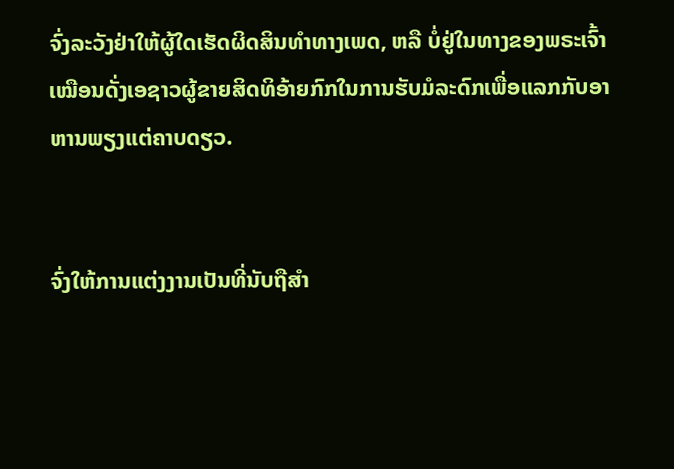ຈົ່ງລະວັງຢ່າໃຫ້ຜູ້ໃດເຮັດຜິດສິນທຳທາງເພດ, ຫລື ບໍ່ຢູ່ໃນທາງຂອງພຣະເຈົ້າເໝືອນດັ່ງເອຊາວຜູ້ຂາຍສິດທິອ້າຍກົກໃນການຮັບມໍລະດົກເພື່ອແລກກັບອາຫານພຽງແຕ່ຄາບດຽວ.


ຈົ່ງໃຫ້ການແຕ່ງງານເປັນທີ່ນັບຖືສຳ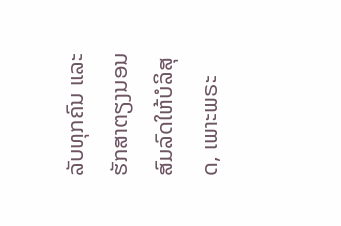ລັບທຸກຄົນ ແລະ ຮັກສາຕຽງນອນສົມລົດໃຫ້ບໍລິສຸດ, ເພາະພຣະ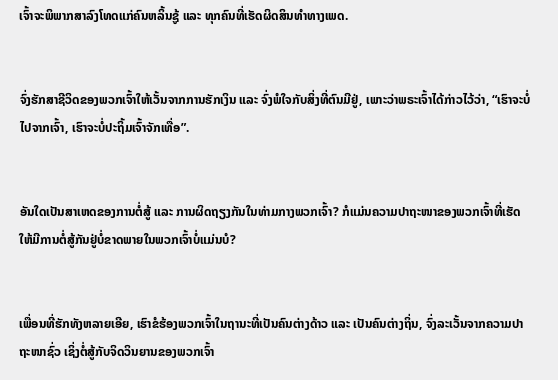ເຈົ້າຈະພິພາກສາລົງໂທດແກ່ຄົນຫລິ້ນຊູ້ ແລະ ທຸກຄົນທີ່ເຮັດຜິດສິນທຳທາງເພດ.


ຈົ່ງຮັກສາຊີວິດຂອງພວກເຈົ້າໃຫ້ເວັ້ນຈາກການຮັກເງິນ ແລະ ຈົ່ງພໍໃຈກັບສິ່ງທີ່ຕົນມີຢູ່, ເພາະວ່າພຣະເຈົ້າໄດ້ກ່າວໄວ້ວ່າ, “ເຮົາຈະບໍ່ໄປຈາກເຈົ້າ, ເຮົາຈະບໍ່ປະຖິ້ມເຈົ້າຈັກເທື່ອ”.


ອັນໃດເປັນສາເຫດຂອງການຕໍ່ສູ້ ແລະ ການຜິດຖຽງກັນໃນທ່າມກາງພວກເຈົ້າ? ກໍແມ່ນຄວາມປາຖະໜາຂອງພວກເຈົ້າທີ່ເຮັດໃຫ້ມີການຕໍ່ສູ້ກັນຢູ່ບໍ່ຂາດພາຍໃນພວກເຈົ້າບໍ່ແມ່ນບໍ?


ເພື່ອນທີ່ຮັກທັງຫລາຍເອີຍ, ເຮົາຂໍຮ້ອງພວກເຈົ້າໃນຖານະທີ່ເປັນຄົນຕ່າງດ້າວ ແລະ ເປັນຄົນຕ່າງຖິ່ນ, ຈົ່ງລະເວັ້ນຈາກຄວາມປາຖະໜາຊົ່ວ ເຊິ່ງຕໍ່ສູ້ກັບຈິດວິນຍານຂອງພວກເຈົ້າ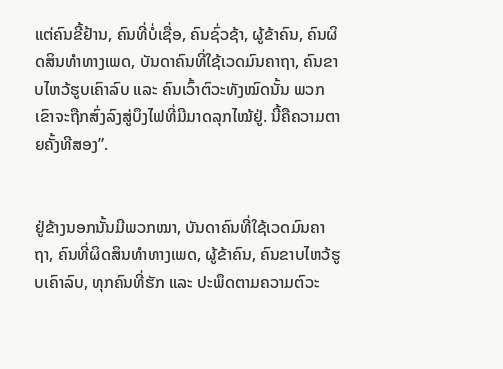ແຕ່ຄົນຂີ້ຢ້ານ, ຄົນທີ່ບໍ່ເຊື່ອ, ຄົນຊົ່ວຊ້າ, ຜູ້ຂ້າຄົນ, ຄົນຜິດສິນທຳທາງເພດ, ບັນດາຄົນທີ່ໃຊ້ເວດມົນຄາຖາ, ຄົນຂາບໄຫວ້ຮູບເຄົາລົບ ແລະ ຄົນເວົ້າຕົວະທັງໝົດນັ້ນ ພວກເຂົາຈະຖືກສົ່ງລົງສູ່ບຶງໄຟທີ່ມີມາດລຸກໄໝ້ຢູ່. ນີ້ຄືຄວາມຕາຍຄັ້ງທີສອງ”.


ຢູ່ຂ້າງນອກນັ້ນມີພວກໝາ, ບັນດາຄົນທີ່ໃຊ້ເວດມົນຄາຖາ, ຄົນທີ່ຜິດສິນທຳທາງເພດ, ຜູ້ຂ້າຄົນ, ຄົນຂາບໄຫວ້ຮູບເຄົາລົບ, ທຸກຄົນທີ່ຮັກ ແລະ ປະພຶດຕາມຄວາມຕົວະ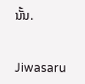ນັ້ນ.


Jiwasaru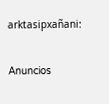arktasipxañani:

Anuncios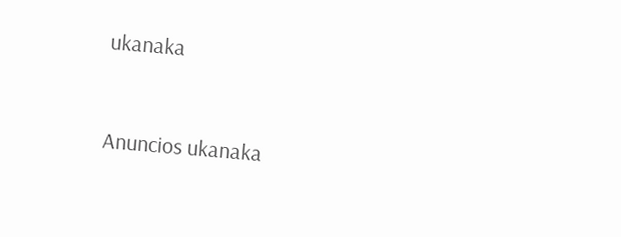ukanaka


Anuncios ukanaka